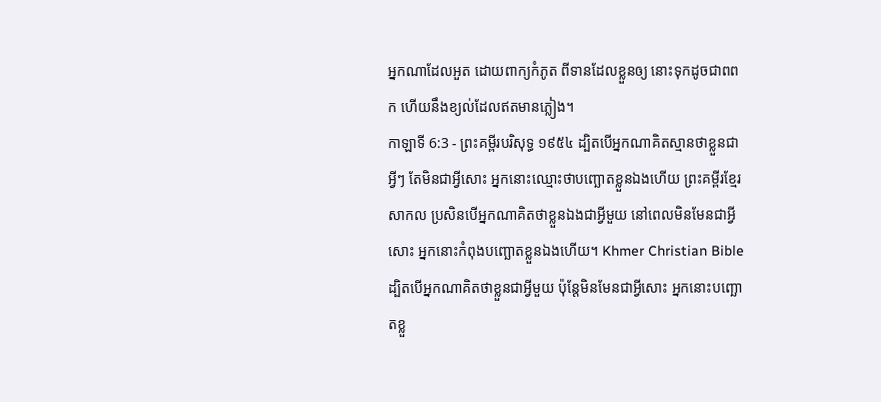អ្នកណាដែលអួត ដោយពាក្យកំភូត ពីទានដែលខ្លួនឲ្យ នោះទុកដូចជាពពក ហើយនឹងខ្យល់ដែលឥតមានភ្លៀង។
កាឡាទី 6:3 - ព្រះគម្ពីរបរិសុទ្ធ ១៩៥៤ ដ្បិតបើអ្នកណាគិតស្មានថាខ្លួនជាអ្វីៗ តែមិនជាអ្វីសោះ អ្នកនោះឈ្មោះថាបញ្ឆោតខ្លួនឯងហើយ ព្រះគម្ពីរខ្មែរសាកល ប្រសិនបើអ្នកណាគិតថាខ្លួនឯងជាអ្វីមួយ នៅពេលមិនមែនជាអ្វីសោះ អ្នកនោះកំពុងបញ្ឆោតខ្លួនឯងហើយ។ Khmer Christian Bible ដ្បិតបើអ្នកណាគិតថាខ្លួនជាអ្វីមួយ ប៉ុន្ដែមិនមែនជាអ្វីសោះ អ្នកនោះបញ្ឆោតខ្លួ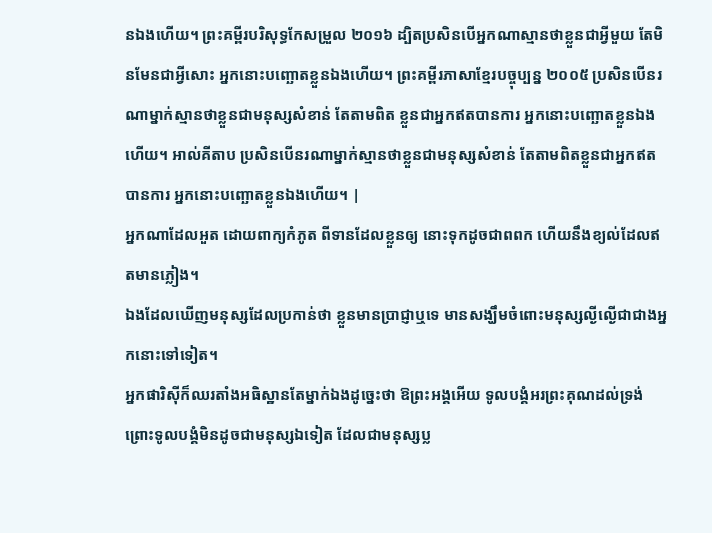នឯងហើយ។ ព្រះគម្ពីរបរិសុទ្ធកែសម្រួល ២០១៦ ដ្បិតប្រសិនបើអ្នកណាស្មានថាខ្លួនជាអ្វីមួយ តែមិនមែនជាអ្វីសោះ អ្នកនោះបញ្ឆោតខ្លួនឯងហើយ។ ព្រះគម្ពីរភាសាខ្មែរបច្ចុប្បន្ន ២០០៥ ប្រសិនបើនរណាម្នាក់ស្មានថាខ្លួនជាមនុស្សសំខាន់ តែតាមពិត ខ្លួនជាអ្នកឥតបានការ អ្នកនោះបញ្ឆោតខ្លួនឯងហើយ។ អាល់គីតាប ប្រសិនបើនរណាម្នាក់ស្មានថាខ្លួនជាមនុស្សសំខាន់ តែតាមពិតខ្លួនជាអ្នកឥតបានការ អ្នកនោះបញ្ឆោតខ្លួនឯងហើយ។ |
អ្នកណាដែលអួត ដោយពាក្យកំភូត ពីទានដែលខ្លួនឲ្យ នោះទុកដូចជាពពក ហើយនឹងខ្យល់ដែលឥតមានភ្លៀង។
ឯងដែលឃើញមនុស្សដែលប្រកាន់ថា ខ្លួនមានប្រាជ្ញាឬទេ មានសង្ឃឹមចំពោះមនុស្សល្ងីល្ងើជាជាងអ្នកនោះទៅទៀត។
អ្នកផារិស៊ីក៏ឈរតាំងអធិស្ឋានតែម្នាក់ឯងដូច្នេះថា ឱព្រះអង្គអើយ ទូលបង្គំអរព្រះគុណដល់ទ្រង់ ព្រោះទូលបង្គំមិនដូចជាមនុស្សឯទៀត ដែលជាមនុស្សប្ល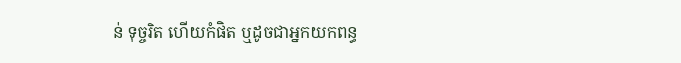ន់ ទុច្ចរិត ហើយកំផិត ឬដូចជាអ្នកយកពន្ធ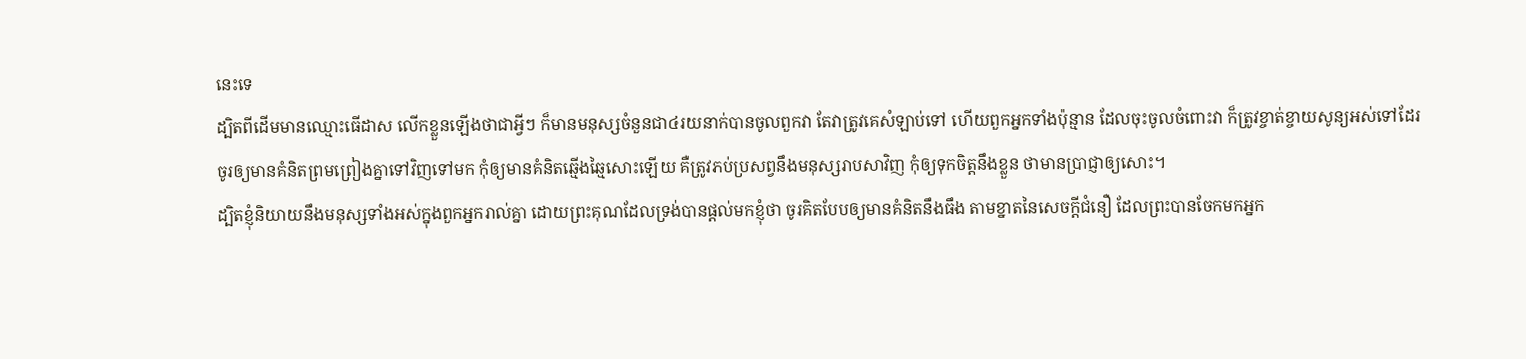នេះទេ
ដ្បិតពីដើមមានឈ្មោះធើដាស លើកខ្លួនឡើងថាជាអ្វីៗ ក៏មានមនុស្សចំនួនជា៤រយនាក់បានចូលពួកវា តែវាត្រូវគេសំឡាប់ទៅ ហើយពួកអ្នកទាំងប៉ុន្មាន ដែលចុះចូលចំពោះវា ក៏ត្រូវខ្ចាត់ខ្ចាយសូន្យអស់ទៅដែរ
ចូរឲ្យមានគំនិតព្រមព្រៀងគ្នាទៅវិញទៅមក កុំឲ្យមានគំនិតឆ្មើងឆ្មៃសោះឡើយ គឺត្រូវភប់ប្រសព្វនឹងមនុស្សរាបសាវិញ កុំឲ្យទុកចិត្តនឹងខ្លួន ថាមានប្រាជ្ញាឲ្យសោះ។
ដ្បិតខ្ញុំនិយាយនឹងមនុស្សទាំងអស់ក្នុងពួកអ្នករាល់គ្នា ដោយព្រះគុណដែលទ្រង់បានផ្តល់មកខ្ញុំថា ចូរគិតបែបឲ្យមានគំនិតនឹងធឹង តាមខ្នាតនៃសេចក្ដីជំនឿ ដែលព្រះបានចែកមកអ្នក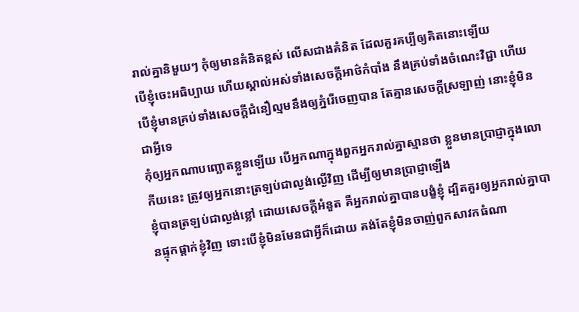រាល់គ្នានិមួយៗ កុំឲ្យមានគំនិតខ្ពស់ លើសជាងគំនិត ដែលគួរគប្បីឲ្យគិតនោះឡើយ
បើខ្ញុំចេះអធិប្បាយ ហើយស្គាល់អស់ទាំងសេចក្ដីអាថ៌កំបាំង នឹងគ្រប់ទាំងចំណេះវិជ្ជា ហើយបើខ្ញុំមានគ្រប់ទាំងសេចក្ដីជំនឿល្មមនឹងឲ្យភ្នំរើចេញបាន តែគ្មានសេចក្ដីស្រឡាញ់ នោះខ្ញុំមិនជាអ្វីទេ
កុំឲ្យអ្នកណាបញ្ឆោតខ្លួនឡើយ បើអ្នកណាក្នុងពួកអ្នករាល់គ្នាស្មានថា ខ្លួនមានប្រាជ្ញាក្នុងលោកីយនេះ ត្រូវឲ្យអ្នកនោះត្រឡប់ជាល្ងង់ល្ងើវិញ ដើម្បីឲ្យមានប្រាជ្ញាឡើង
ខ្ញុំបានត្រឡប់ជាល្ងង់ខ្លៅ ដោយសេចក្ដីអំនួត គឺអ្នករាល់គ្នាបានបង្ខំខ្ញុំ ដ្បិតគួរឲ្យអ្នករាល់គ្នាបានផ្ទុកផ្តាក់ខ្ញុំវិញ ទោះបើខ្ញុំមិនមែនជាអ្វីក៏ដោយ គង់តែខ្ញុំមិនចាញ់ពួកសាវកធំណា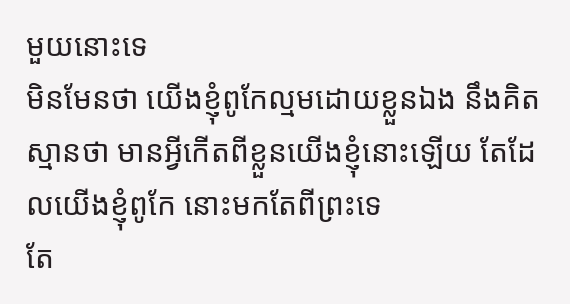មួយនោះទេ
មិនមែនថា យើងខ្ញុំពូកែល្មមដោយខ្លួនឯង នឹងគិតស្មានថា មានអ្វីកើតពីខ្លួនយើងខ្ញុំនោះឡើយ តែដែលយើងខ្ញុំពូកែ នោះមកតែពីព្រះទេ
តែ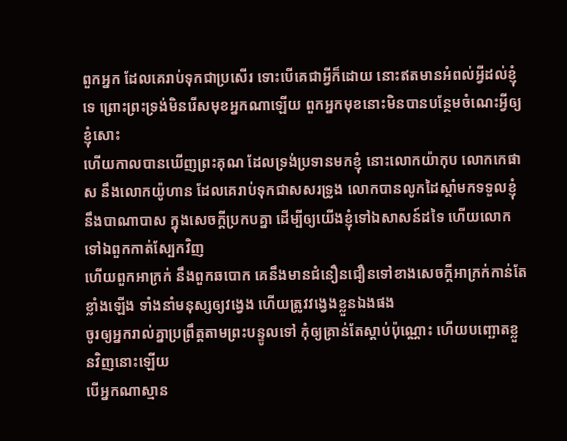ពួកអ្នក ដែលគេរាប់ទុកជាប្រសើរ ទោះបើគេជាអ្វីក៏ដោយ នោះឥតមានអំពល់អ្វីដល់ខ្ញុំទេ ព្រោះព្រះទ្រង់មិនរើសមុខអ្នកណាឡើយ ពួកអ្នកមុខនោះមិនបានបន្ថែមចំណេះអ្វីឲ្យខ្ញុំសោះ
ហើយកាលបានឃើញព្រះគុណ ដែលទ្រង់ប្រទានមកខ្ញុំ នោះលោកយ៉ាកុប លោកកេផាស នឹងលោកយ៉ូហាន ដែលគេរាប់ទុកជាសសរទ្រូង លោកបានលូកដៃស្តាំមកទទួលខ្ញុំ នឹងបាណាបាស ក្នុងសេចក្ដីប្រកបគ្នា ដើម្បីឲ្យយើងខ្ញុំទៅឯសាសន៍ដទៃ ហើយលោកទៅឯពួកកាត់ស្បែកវិញ
ហើយពួកអាក្រក់ នឹងពួកឆបោក គេនឹងមានជំនឿនជឿនទៅខាងសេចក្ដីអាក្រក់កាន់តែខ្លាំងឡើង ទាំងនាំមនុស្សឲ្យវង្វេង ហើយត្រូវវង្វេងខ្លួនឯងផង
ចូរឲ្យអ្នករាល់គ្នាប្រព្រឹត្តតាមព្រះបន្ទូលទៅ កុំឲ្យគ្រាន់តែស្តាប់ប៉ុណ្ណោះ ហើយបញ្ឆោតខ្លួនវិញនោះឡើយ
បើអ្នកណាស្មាន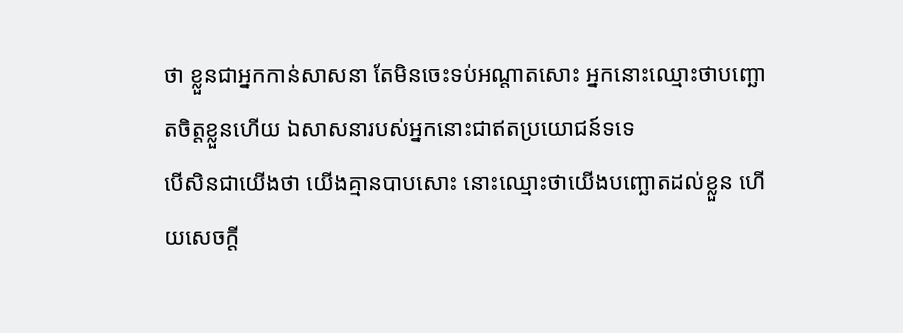ថា ខ្លួនជាអ្នកកាន់សាសនា តែមិនចេះទប់អណ្តាតសោះ អ្នកនោះឈ្មោះថាបញ្ឆោតចិត្តខ្លួនហើយ ឯសាសនារបស់អ្នកនោះជាឥតប្រយោជន៍ទទេ
បើសិនជាយើងថា យើងគ្មានបាបសោះ នោះឈ្មោះថាយើងបញ្ឆោតដល់ខ្លួន ហើយសេចក្ដី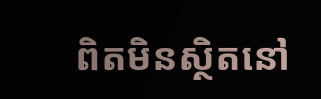ពិតមិនស្ថិតនៅ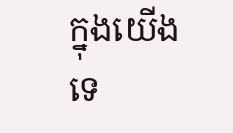ក្នុងយើងទេ